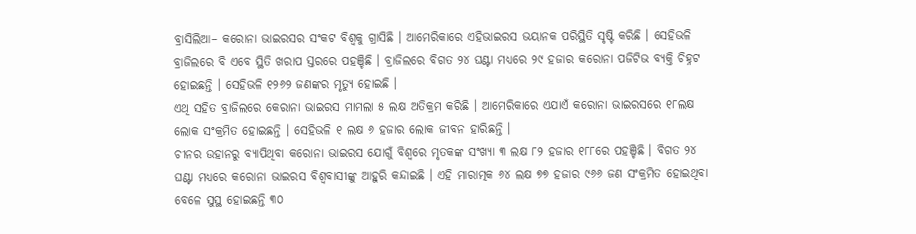ବ୍ରାସିଲିଆ– କରୋନା ଭାଇରସର ସଂକଟ ବିଶ୍ୱକୁ ଗ୍ରାସିଛି । ଆମେରିକାରେ ଏହିଭାଇରସ ଭୟାନକ ପରିସ୍ଥିତି ସୃଷ୍ଟି କରିଛି । ସେହିଭଳି ବ୍ରାଜିଲରେ ବି ଏବେ ସ୍ଥିତି ଖରାପ ସ୍ତରରେ ପହଞ୍ଚିଛି । ବ୍ରାଜିଲରେ ବିଗତ ୨୪ ଘଣ୍ଟା ମଧ୍ୟରେ ୨୯ ହଜାର କରୋନା ପଜିଟିଭ ବ୍ୟକ୍ତି ଚିହ୍ନଟ ହୋଇଛନ୍ତି । ସେହିଭଳି ୧୨୬୨ ଜଣଙ୍କର ମୃତ୍ୟୁ ହୋଇଛି ।
ଏଥି ସହିତ ବ୍ରାଜିଲରେ କେରାନା ଭାଇରସ ମାମଲା ୫ ଲକ୍ଷ ଅତିକ୍ରମ କରିଛି । ଆମେରିକାରେ ଏଯାଏଁ କରୋନା ଭାଇରସରେ ୧୮ଲକ୍ଷ ଲୋକ ସଂକ୍ରମିତ ହୋଇଛନ୍ତି । ସେହିଭଳି ୧ ଲକ୍ଷ ୬ ହଜାର ଲୋକ ଜୀବନ ହାରିଛନ୍ତି ।
ଚୀନର ଉହାନରୁ ବ୍ୟାପିଥିବା କରୋନା ଭାଇରସ ଯୋଗୁଁ ବିଶ୍ୱରେ ମୃତକଙ୍କ ସଂଖ୍ୟା ୩ ଲକ୍ଷ ୮୨ ହଜାର ୧୮୮ରେ ପହଞ୍ଚିଛି । ବିଗତ ୨୪ ଘଣ୍ଟା ମଧ୍ୟରେ କରୋନା ଭାଇରସ ବିଶ୍ୱବାସୀଙ୍କୁ ଆହୁରି କନ୍ଦାଇଛି । ଏହି ମାରାତ୍ମକ ୬୪ ଲକ୍ଷ ୭୭ ହଜାର ୯୬୬ ଜଣ ସଂକ୍ରମିତ ହୋଇଥିବା ବେଳେ ସୁସ୍ଥ ହୋଇଛନ୍ତି ୩୦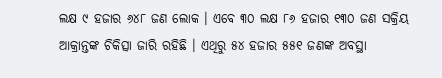ଲକ୍ଷ ୯ ହଜାର ୬୪୮ ଜଣ ଲୋକ । ଏବେ ୩୦ ଲକ୍ଷ ୮୬ ହଜାର ୧୩୦ ଜଣ ସକ୍ରିୟ ଆକ୍ରାନ୍ତଙ୍କ ଚିକିତ୍ସା ଜାରି ରହିଛି । ଏଥିରୁ ୫୪ ହଜାର ୫୫୧ ଜଣଙ୍କ ଅବସ୍ଥା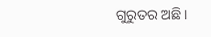ଗୁରୁତର ଅଛି ।